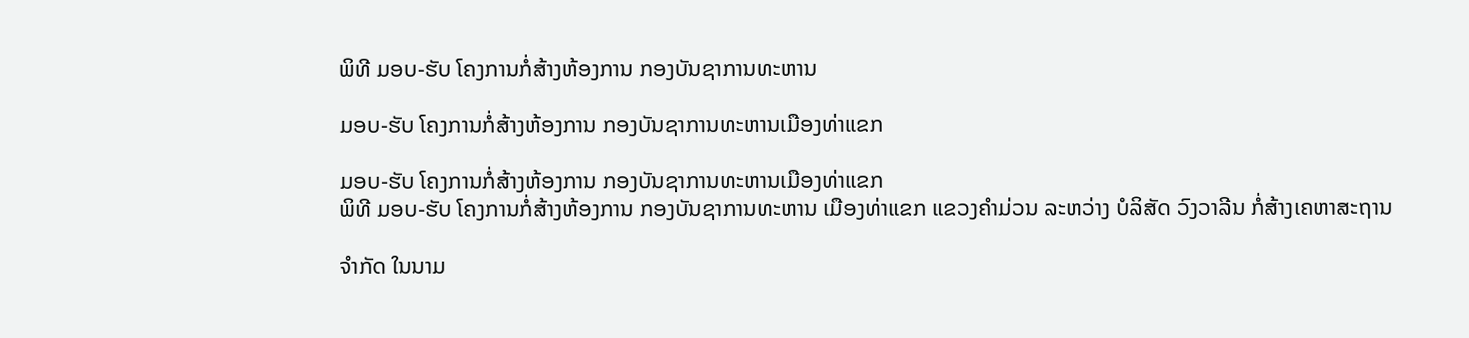ພິທີ ມອບ-ຮັບ ໂຄງການກໍ່ສ້າງຫ້ອງການ ກອງບັນຊາການທະຫານ

ມອບ-ຮັບ ໂຄງການກໍ່ສ້າງຫ້ອງການ ກອງບັນຊາການທະຫານເມືອງທ່າແຂກ

ມອບ-ຮັບ ໂຄງການກໍ່ສ້າງຫ້ອງການ ກອງບັນຊາການທະຫານເມືອງທ່າແຂກ
ພິທີ ມອບ-ຮັບ ໂຄງການກໍ່ສ້າງຫ້ອງການ ກອງບັນຊາການທະຫານ ເມືອງທ່າແຂກ ແຂວງຄຳມ່ວນ ລະຫວ່າງ ບໍລິສັດ ວົງວາລີນ ກໍ່ສ້າງເຄຫາສະຖານ

ຈຳກັດ ໃນນາມ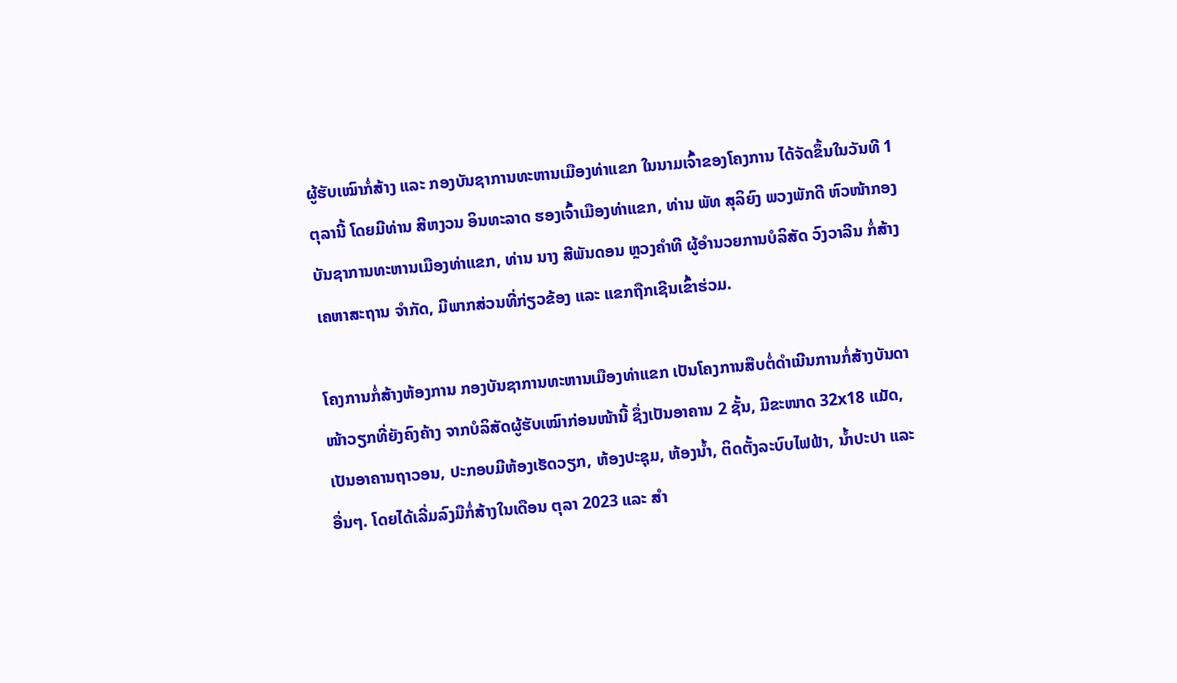ຜູ້ຮັບເໝົາກໍ່ສ້າງ ແລະ ກອງບັນຊາການທະຫານເມືອງທ່າແຂກ ໃນນາມເຈົ້າຂອງໂຄງການ ໄດ້ຈັດຂຶ້ນໃນວັນທີ 1 ຕຸລານີ້ ໂດຍມີທ່ານ ສີຫງວນ ອິນທະລາດ ຮອງເຈົ້າເມືອງທ່າແຂກ, ທ່ານ ພັທ ສຸລິຍົງ ພວງພັກດີ ຫົວໜ້າກອງບັນຊາການທະຫານເມືອງທ່າແຂກ, ທ່ານ ນາງ ສີພັນດອນ ຫຼວງຄໍາທີ ຜູ້ອຳນວຍການບໍລິສັດ ວົງວາລີນ ກໍ່ສ້າງເຄຫາສະຖານ ຈຳກັດ, ມີພາກສ່ວນທີ່ກ່ຽວຂ້ອງ ແລະ ແຂກຖືກເຊີນເຂົ້າຮ່ວມ.

ໂຄງການກໍ່ສ້າງຫ້ອງການ ກອງບັນຊາການທະຫານເມືອງທ່າແຂກ ເປັນໂຄງການສືບຕໍ່ດຳເນີນການກໍ່ສ້າງບັນດາໜ້າວຽກທີ່ຍັງຄົງຄ້າງ ຈາກບໍລິສັດຜູ້ຮັບເໝົາກ່ອນໜ້ານີ້ ຊຶ່ງເປັນອາຄານ 2 ຊັ້ນ, ມີຂະໜາດ 32x18 ແມັດ, ເປັນອາຄານຖາວອນ, ປະກອບມີຫ້ອງເຮັດວຽກ, ຫ້ອງປະຊຸມ, ຫ້ອງນໍ້າ, ຕິດຕັ້ງລະບົບໄຟຟ້າ, ນໍ້າປະປາ ແລະ ອື່ນໆ. ໂດຍໄດ້ເລີ່ມລົງມືກໍ່ສ້າງໃນເດືອນ ຕຸລາ 2023 ແລະ ສໍາ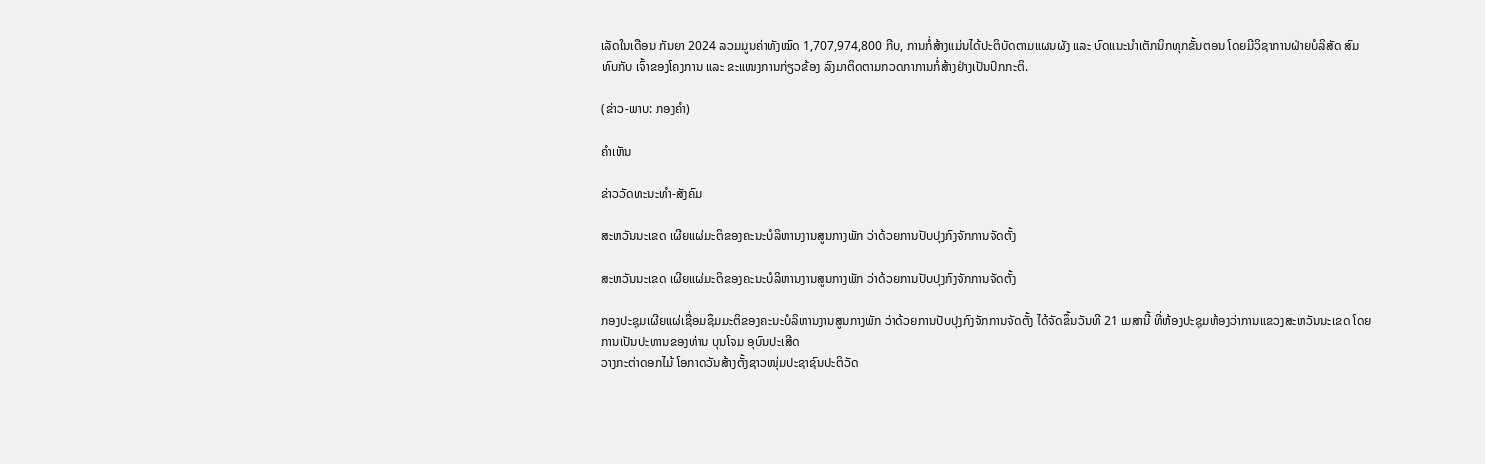ເລັດໃນເດືອນ ກັນຍາ 2024 ລວມມູນຄ່າທັງໝົດ 1,707,974,800 ກີບ, ການກໍ່ສ້າງແມ່ນໄດ້ປະຕິບັດຕາມແຜນຜັງ ແລະ ບົດແນະນຳເຕັກນິກທຸກຂັ້ນຕອນ ໂດຍມີວິຊາການຝ່າຍບໍລິສັດ ສົມທົບກັບ ເຈົ້າຂອງໂຄງການ ແລະ ຂະແໜງການກ່ຽວຂ້ອງ ລົງມາຕິດຕາມກວດກາການກໍ່ສ້າງຢ່າງເປັນປົກກະຕິ.

(ຂ່າວ-ພາບ: ກອງຄໍາ)

ຄໍາເຫັນ

ຂ່າວວັດທະນະທຳ-ສັງຄົມ

ສະຫວັນນະເຂດ ເຜີຍແຜ່ມະຕິຂອງຄະນະບໍລິຫານງານສູນກາງພັກ ວ່າດ້ວຍການປັບປຸງກົງຈັກການຈັດຕັ້ງ

ສະຫວັນນະເຂດ ເຜີຍແຜ່ມະຕິຂອງຄະນະບໍລິຫານງານສູນກາງພັກ ວ່າດ້ວຍການປັບປຸງກົງຈັກການຈັດຕັ້ງ

ກອງປະຊຸມເຜີຍແຜ່ເຊື່ອມຊຶມມະຕິຂອງຄະນະບໍລິຫານງານສູນກາງພັກ ວ່າດ້ວຍການປັບປຸງກົງຈັກການຈັດຕັ້ງ ໄດ້ຈັດຂຶ້ນວັນທີ 21 ເມສານີ້ ທີ່ຫ້ອງປະຊຸມຫ້ອງວ່າການແຂວງສະຫວັນນະເຂດ ໂດຍການເປັນປະທານຂອງທ່ານ ບຸນໂຈມ ອຸບົນປະເສີດ
ວາງກະຕ່າດອກໄມ້ ໂອກາດວັນສ້າງຕັ້ງຊາວໜຸ່ມປະຊາຊົນປະຕິວັດ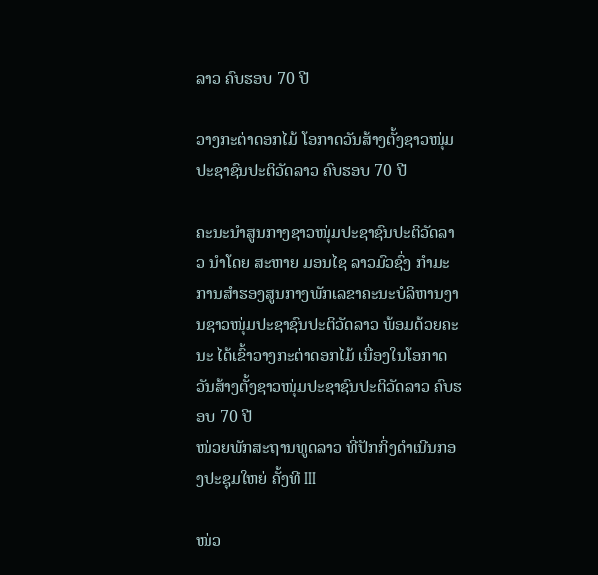ລາວ ຄົບຮອບ 70 ປີ

ວາງກະຕ່າດອກໄມ້ ໂອກາດວັນສ້າງຕັ້ງຊາວໜຸ່ມປະຊາຊົນປະຕິວັດລາວ ຄົບຮອບ 70 ປີ

ຄະນະນຳສູນກາງຊາວໜຸ່ມປະຊາຊົນປະຕິວັດລາວ ນຳໂດຍ ສະຫາຍ ມອນໄຊ ລາວມົວຊົ່ງ ກຳມະການສໍາຮອງສູນກາງພັກເລຂາຄະນະບໍລິຫານງານຊາວໜຸ່ມປະຊາຊົນປະຕິວັດລາວ ພ້ອມດ້ວຍຄະນະ ໄດ້ເຂົ້າວາງກະຕ່າດອກໄມ້ ເນື່ອງໃນໂອກາດ ວັນສ້າງຕັ້ງຊາວໜຸ່ມປະຊາຊົນປະຕິວັດລາວ ຄົບຮອບ 70 ປີ
ໜ່ວຍພັກສະຖານທູດລາວ ທີ່ປັກກິ່ງດຳເນີນກອງປະຊຸມໃຫຍ່ ຄັ້ງທີ III

ໜ່ວ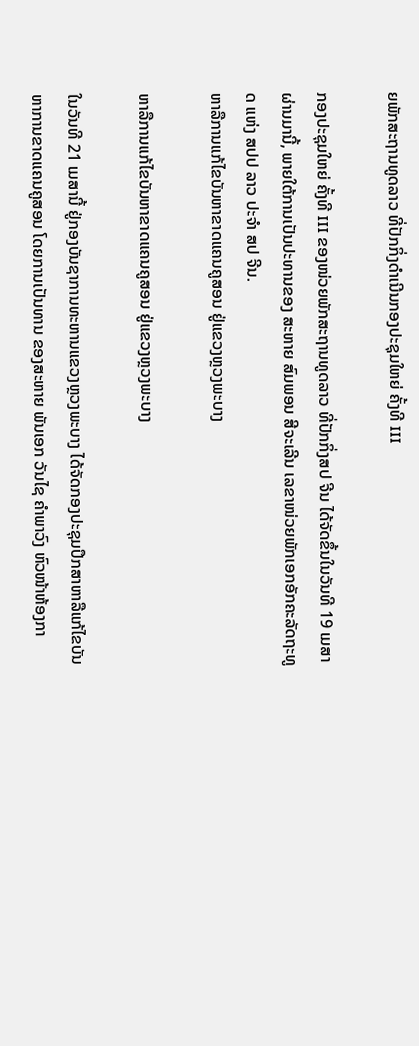ຍພັກສະຖານທູດລາວ ທີ່ປັກກິ່ງດຳເນີນກອງປະຊຸມໃຫຍ່ ຄັ້ງທີ III

ກອງປະຊຸມໃຫຍ່ ຄັ້ງທີ III ຂອງໜ່ວຍພັກສະຖານທູດລາວ ທີ່ປັກກິ່ງສປ ຈີນ ໄດ້ຈັດຂຶ້ນໃນວັນທີ 19 ເມສາຜ່ານມານີ້, ພາຍໃຕ້ການເປັນປະທານຂອງ ສະຫາຍ ສົມພອນ ສີຈະເລີນ ເລຂາໜ່ວຍພັກເອກອັກຄະລັດຖະທູດ ແຫ່ງ ສປປ ລາວ ປະຈຳ ສປ ຈີນ.
ຫາລືການແກ້ໄຂບັນຫາຂາດແຄນຄູສອນ ຢູ່ແຂວງຫຼວງພະບາງ

ຫາລືການແກ້ໄຂບັນຫາຂາດແຄນຄູສອນ ຢູ່ແຂວງຫຼວງພະບາງ

ໃນວັນທີ 21 ເມສານີ້ ຢູ່ກອງບັນຊາການທະຫານແຂວງຫຼວງພະບາງ ໄດ້ຈັດກອງປະຊຸມປຶກສາຫາລືແກ້ໄຂບັນຫາການຂາດແຄນຄູສອນ ໂດຍການເປັນທານ ຂອງສະຫາຍ ພັນເອກ ວັນໄຊ ຄຳພາວົງ ຫົວໜ້າຫ້ອງກາ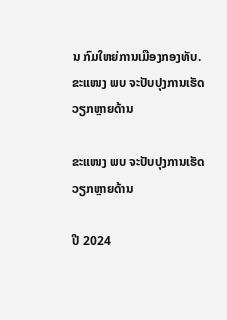ນ ກົມໃຫຍ່ການເມືອງກອງທັບ.
ຂະແໜງ ພບ ຈະປັບປຸງການເຮັດວຽກຫຼາຍດ້ານ

ຂະແໜງ ພບ ຈະປັບປຸງການເຮັດວຽກຫຼາຍດ້ານ

ປີ 2024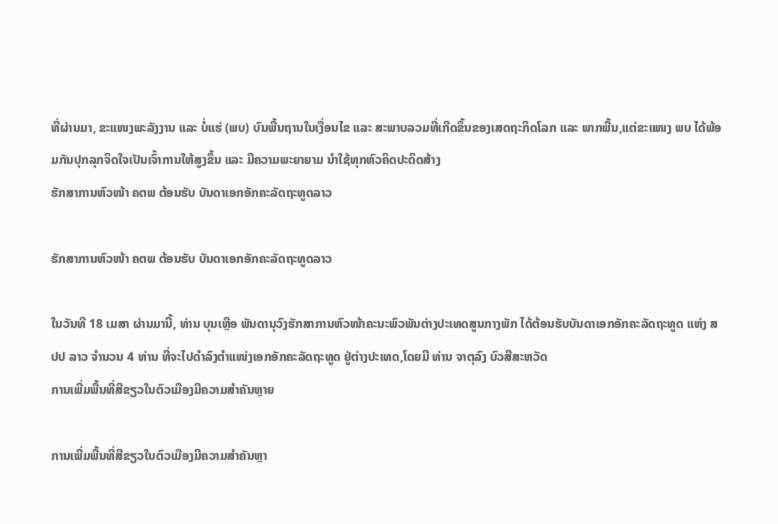ທີ່ຜ່ານມາ, ຂະແໜງພະລັງງານ ແລະ ບໍ່ແຮ່ (ພບ) ບົນພື້ນຖານໃນເງື່ອນໄຂ ແລະ ສະພາບລວມທີ່ເກີດຂຶ້ນຂອງເສດຖະກິດໂລກ ແລະ ພາກພື້ນ,ແຕ່ຂະແໜງ ພບ ໄດ້ພ້ອມກັນປຸກລຸກຈິດໃຈເປັນເຈົ້າການໃຫ້ສູງຂຶ້ນ ແລະ ມີຄວາມພະຍາຍາມ ນໍາໃຊ້ທຸກຫົວຄິດປະດິດສ້າງ
ຮັກສາການຫົວໜ້າ ຄຕພ ຕ້ອນຮັບ ບັນດາເອກອັກຄະລັດຖະທູດລາວ

ຮັກສາການຫົວໜ້າ ຄຕພ ຕ້ອນຮັບ ບັນດາເອກອັກຄະລັດຖະທູດລາວ

ໃນວັນທີ 18 ເມສາ ຜ່ານມານີ້, ທ່ານ ບຸນເຫຼືອ ພັນດານຸວົງຮັກສາການຫົວໜ້າຄະນະພົວພັນຕ່າງປະເທດສູນກາງພັກ ໄດ້ຕ້ອນຮັບບັນດາເອກອັກຄະລັດຖະທູດ ແຫ່ງ ສປປ ລາວ ຈໍານວນ 4 ທ່ານ ທີ່ຈະໄປດໍາລົງຕໍາແໜ່ງເອກອັກຄະລັດຖະທູດ ຢູ່ຕ່າງປະເທດ,ໂດຍມີ ທ່ານ ຈາຕຸລົງ ບົວສີສະຫວັດ
ການເພີ່ມພື້ນທີ່ສີຂຽວໃນຕົວເມືອງມີຄວາມສໍາຄັນຫຼາຍ

ການເພີ່ມພື້ນທີ່ສີຂຽວໃນຕົວເມືອງມີຄວາມສໍາຄັນຫຼາ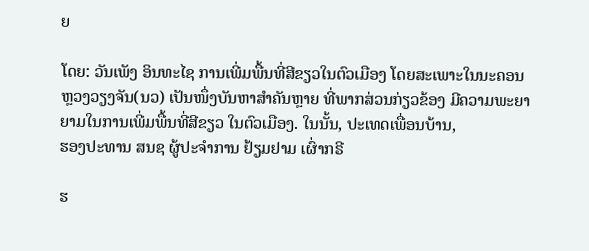ຍ

ໂດຍ: ວັນເພັງ ອິນທະໄຊ ການເພີ່ມພື້ນທີ່ສີຂຽວໃນຕົວເມືອງ ໂດຍສະເພາະໃນນະຄອນຫຼວງວຽງຈັນ(ນວ) ເປັນໜຶ່ງບັນຫາສໍາຄັນຫຼາຍ ທີ່ພາກສ່ວນກ່ຽວຂ້ອງ ມີຄວາມພະຍາຍາມໃນການເພີ່ມພື້ນທີ່ສີຂຽວ ໃນຕົວເມືອງ. ໃນນັ້ນ, ປະເທດເພື່ອນບ້ານ,
ຮອງປະທານ ສນຊ ຜູ້ປະຈໍາການ ຢ້ຽມຢາມ ເຜົ່າກຣີ

ຮ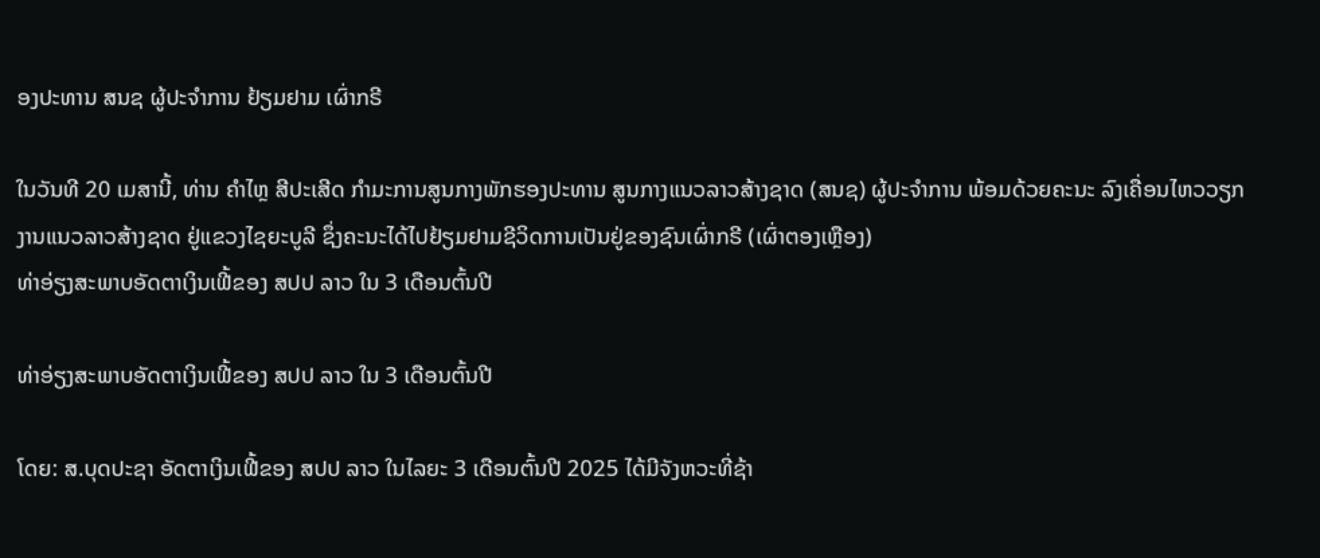ອງປະທານ ສນຊ ຜູ້ປະຈໍາການ ຢ້ຽມຢາມ ເຜົ່າກຣີ

ໃນວັນທີ 20 ເມສານີ້, ທ່ານ ຄໍາໄຫຼ ສີປະເສີດ ກໍາມະການສູນກາງພັກຮອງປະທານ ສູນກາງແນວລາວສ້າງຊາດ (ສນຊ) ຜູ້ປະຈໍາການ ພ້ອມດ້ວຍຄະນະ ລົງເຄື່ອນໄຫວວຽກງານແນວລາວສ້າງຊາດ ຢູ່ແຂວງໄຊຍະບູລີ ຊຶ່ງຄະນະໄດ້ໄປຢ້ຽມຢາມຊີວິດການເປັນຢູ່ຂອງຊົນເຜົ່າກຣີ (ເຜົ່າຕອງເຫຼືອງ)
ທ່າອ່ຽງສະພາບອັດຕາເງິນເຟີ້ຂອງ ສປປ ລາວ ໃນ 3 ເດືອນຕົ້ນປີ

ທ່າອ່ຽງສະພາບອັດຕາເງິນເຟີ້ຂອງ ສປປ ລາວ ໃນ 3 ເດືອນຕົ້ນປີ

ໂດຍ: ສ.ບຸດປະຊາ ອັດຕາເງິນເຟີ້ຂອງ ສປປ ລາວ ໃນໄລຍະ 3 ເດືອນຕົ້ນປີ 2025 ໄດ້ມີຈັງຫວະທີ່ຊ້າ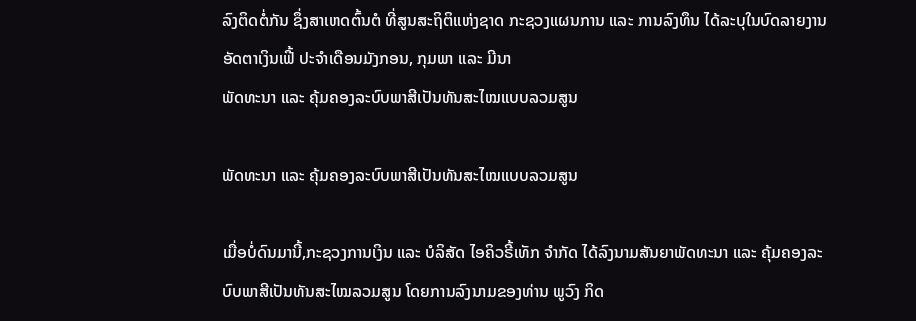ລົງຕິດຕໍ່ກັນ ຊຶ່ງສາເຫດຕົ້ນຕໍ ທີ່ສູນສະຖິຕິແຫ່ງຊາດ ກະຊວງແຜນການ ແລະ ການລົງທຶນ ໄດ້ລະບຸໃນບົດລາຍງານອັດຕາເງິນເຟີ້ ປະຈໍາເດືອນມັງກອນ, ກຸມພາ ແລະ ມີນາ
ພັດທະນາ ແລະ ຄຸ້ມຄອງລະບົບພາສີເປັນທັນສະໄໝແບບລວມສູນ

ພັດທະນາ ແລະ ຄຸ້ມຄອງລະບົບພາສີເປັນທັນສະໄໝແບບລວມສູນ

ເມື່ອບໍ່ດົນມານີ້,ກະຊວງການເງິນ ແລະ ບໍລິສັດ ໄອຄິວຣີ້ເທັກ ຈໍາກັດ ໄດ້ລົງນາມສັນຍາພັດທະນາ ແລະ ຄຸ້ມຄອງລະບົບພາສີເປັນທັນສະໄໝລວມສູນ ໂດຍການລົງນາມຂອງທ່ານ ພູວົງ ກິດ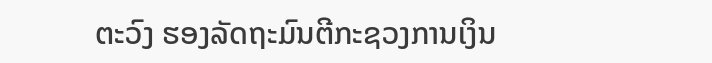ຕະວົງ ຮອງລັດຖະມົນຕີກະຊວງການເງິນ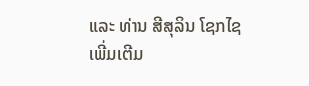ແລະ ທ່ານ ສີສຸລິນ ໂຊກໄຊ
ເພີ່ມເຕີມ